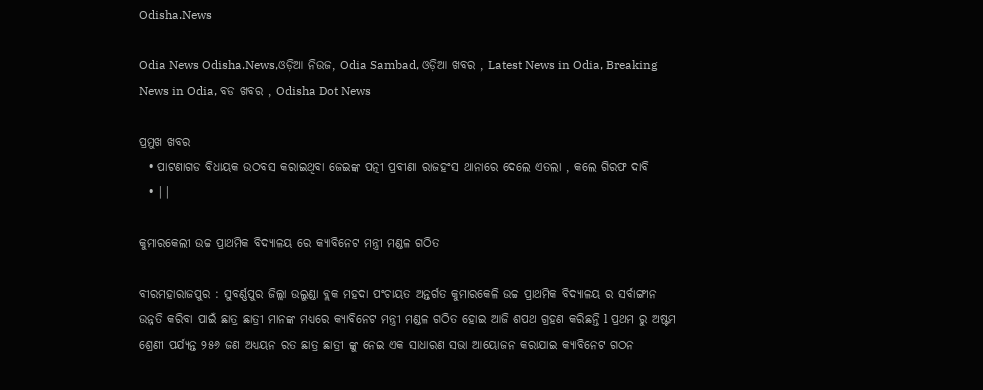Odisha.News

Odia News Odisha.News,ଓଡ଼ିଆ ନିଉଜ, Odia Sambad, ଓଡ଼ିଆ ଖବର , Latest News in Odia, Breaking News in Odia, ବଡ ଖବର , Odisha Dot News

ପ୍ରମୁଖ ଖବର
  • ପାଟଣାଗଡ ବିଧାୟକ ଉଠବସ କରାଇଥିବା ଜେଇଙ୍କ ପତ୍ନୀ ପ୍ରବୀଣା ରାଜହଂସ ଥାନାରେ ଦେଲେ ଏତଲା , କଲେ ଗିରଫ ଦାବି
  • ||

କୁମାରକେଲୀ ଉଚ୍ଚ ପ୍ରାଥମିକ ବିଦ୍ୟାଳୟ ରେ କ୍ୟାବିନେଟ ମନ୍ତ୍ରୀ ମଣ୍ଡଳ ଗଠିତ

ବୀରମହାରାଜପୁର : ସୁବର୍ଣ୍ଣପୁର ଜିଲ୍ଲା ଉଲୁଣ୍ଡା ବ୍ଲକ ମହଦା ପଂଚାୟତ ଅନ୍ତର୍ଗତ କୁମାରକେଳି ଉଚ୍ଚ ପ୍ରାଥମିକ ବିଦ୍ୟାଳୟ ର ସର୍ବାଙ୍ଗୀନ ଉନ୍ନତି କରିବା ପାଇଁ ଛାତ୍ର ଛାତ୍ରୀ ମାନଙ୍କ ମଧ୍ୟରେ କ୍ୟାବିନେଟ ମନ୍ତ୍ରୀ ମଣ୍ଡଳ ଗଠିତ ହୋଇ ଆଜି ଶପଥ ଗ୍ରହଣ କରିଛନ୍ତି l ପ୍ରଥମ ରୁ ଅଷ୍ଟମ ଶ୍ରେଣୀ ପର୍ଯ୍ୟନ୍ତ ୨୫୬ ଜଣ ଅଧ୍ୟୟନ ରତ ଛାତ୍ର ଛାତ୍ରୀ ଙ୍କୁ ନେଇ ଏକ ସାଧାରଣ ସଭା ଆୟୋଜନ କରାଯାଇ କ୍ୟାବିନେଟ ଗଠନ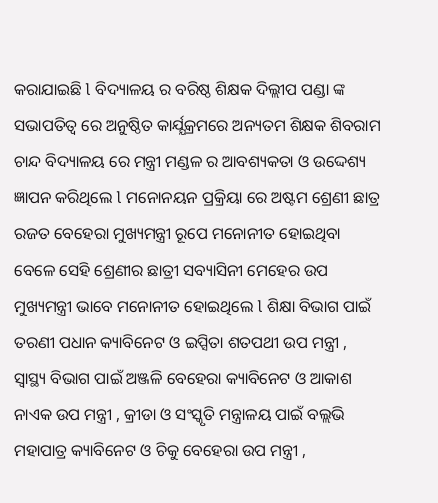କରାଯାଇଛି l ବିଦ୍ୟାଳୟ ର ବରିଷ୍ଠ ଶିକ୍ଷକ ଦିଲ୍ଲୀପ ପଣ୍ଡା ଙ୍କ ସଭାପତିତ୍ୱ ରେ ଅନୁଷ୍ଠିତ କାର୍ଯ୍ଯକ୍ରମରେ ଅନ୍ୟତମ ଶିକ୍ଷକ ଶିବରାମ ଚାନ୍ଦ ବିଦ୍ୟାଳୟ ରେ ମନ୍ତ୍ରୀ ମଣ୍ଡଳ ର ଆବଶ୍ୟକତା ଓ ଉଦ୍ଦେଶ୍ୟ ଜ୍ଞାପନ କରିଥିଲେ l ମନୋନୟନ ପ୍ରକ୍ରିୟା ରେ ଅଷ୍ଟମ ଶ୍ରେଣୀ ଛାତ୍ର ରଜତ ବେହେରା ମୁଖ୍ୟମନ୍ତ୍ରୀ ରୂପେ ମନୋନୀତ ହୋଇଥିବା ବେଳେ ସେହି ଶ୍ରେଣୀର ଛାତ୍ରୀ ସବ୍ୟାସିନୀ ମେହେର ଉପ ମୁଖ୍ୟମନ୍ତ୍ରୀ ଭାବେ ମନୋନୀତ ହୋଇଥିଲେ l ଶିକ୍ଷା ବିଭାଗ ପାଇଁ ତରଣୀ ପଧାନ କ୍ୟାବିନେଟ ଓ ଇପ୍ସିତା ଶତପଥୀ ଉପ ମନ୍ତ୍ରୀ , ସ୍ୱାସ୍ଥ୍ୟ ବିଭାଗ ପାଇଁ ଅଞ୍ଜଳି ବେହେରା କ୍ୟାବିନେଟ ଓ ଆକାଶ ନାଏକ ଉପ ମନ୍ତ୍ରୀ , କ୍ରୀଡା ଓ ସଂସ୍କୃତି ମନ୍ତ୍ରାଳୟ ପାଇଁ ବଲ୍ଲଭି ମହାପାତ୍ର କ୍ୟାବିନେଟ ଓ ଚିକୁ ବେହେରା ଉପ ମନ୍ତ୍ରୀ ,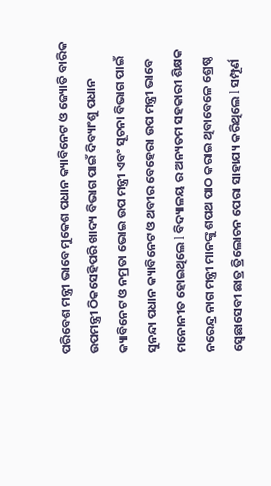ପରିବେଶ ମନ୍ତ୍ରୀ ଭାବେ ମୁକେଶ ପଧାନ କ୍ୟାବିନେଟ ଓ ଜ୍ୟୋତି ବାରିକ ଉପମନ୍ତ୍ରୀ ଠିକସେହିପରି ଖାଦ୍ୟ ବିଭାଗ ପାଇଁ ଦିବ୍ୟାଂଶୁ ପଧାନ କ୍ୟାବିନେଟ ଓ ନମ୍ରତା ଭୋଇ ଉପ ମନ୍ତ୍ରୀ ଏବଂ ସୂଚନା ବିଭାଗ ପାଇଁ ସୁନନ୍ଦା ପଧାନ କ୍ୟାବିନେଟ ଓ ଥବୀର ବେହେରା ଉପ ମନ୍ତ୍ରୀ ଭାବେ ମନୋନୀତ ହୋଇଥିଲେ l ବିଦ୍ୟାଳୟ ର ଅନ୍ୟତମ ସହକାରୀ ଶିକ୍ଷକ ନରେନ୍ଦ୍ର ନାଗ ମନ୍ତ୍ରୀ ମାନଙ୍କୁ ଶପଥ ପାଠ କରାଇ ଥିବାବେଳେ ଶ୍ରେଷ୍ଠ ସ୍ବେଛାସେବୀ ଛାତ୍ର ତ୍ରିଲୋଚନ ପେରା ସାହାଯ୍ୟ କରିଥିଲେ l ସମ୍ପୂର୍ଣ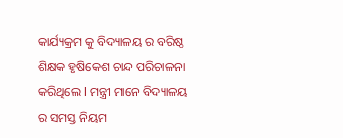କାର୍ଯ୍ୟକ୍ରମ କୁ ବିଦ୍ୟାଳୟ ର ବରିଷ୍ଠ ଶିକ୍ଷକ ହୃଷିକେଶ ଚାନ୍ଦ ପରିଚାଳନା କରିଥିଲେ l ମନ୍ତ୍ରୀ ମାନେ ବିଦ୍ୟାଳୟ ର ସମସ୍ତ ନିୟମ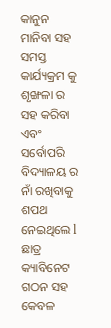କାନୁନ ମାନିବା ସହ ସମସ୍ତ କାର୍ଯ୍ୟକ୍ରମ କୁ ଶୃଙ୍ଖଳା ର ସହ କରିବା ଏବଂ ସର୍ବୋପରି ବିଦ୍ୟାଳୟ ର ନାଁ ରଖିବାକୁ ଶପଥ ନେଇଥିଲେ l ଛାତ୍ର କ୍ୟାବିନେଟ ଗଠନ ସହ କେବଳ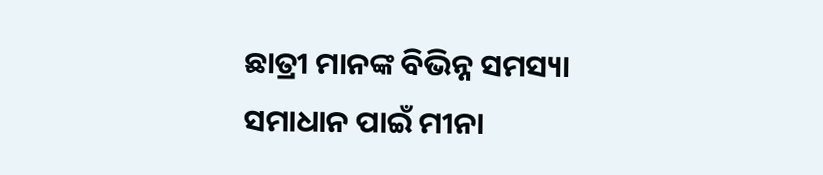ଛାତ୍ରୀ ମାନଙ୍କ ବିଭିନ୍ନ ସମସ୍ୟା ସମାଧାନ ପାଇଁ ମୀନା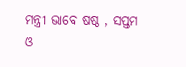ମନ୍ତ୍ରୀ ଭାବେ ଷଷ୍ଠ , ସପ୍ତମ ଓ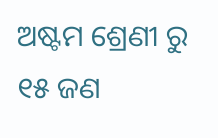ଅଷ୍ଟମ ଶ୍ରେଣୀ ରୁ ୧୫ ଜଣ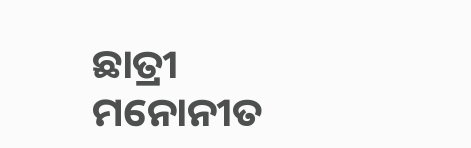ଛାତ୍ରୀ ମନୋନୀତ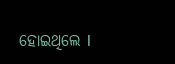ହୋଇଥିଲେ l